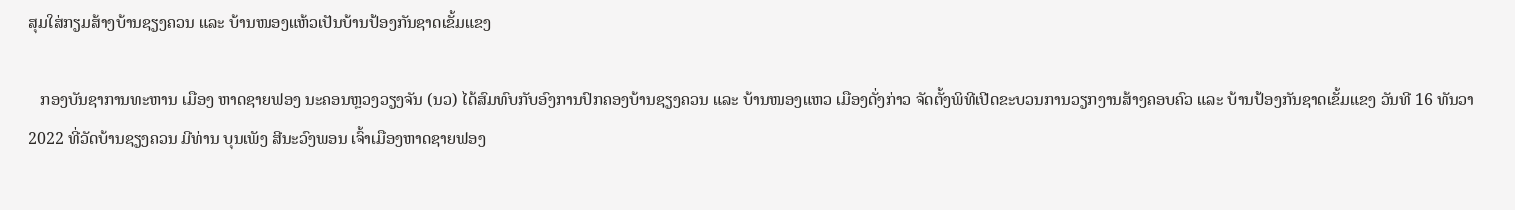ສຸມໃສ່ກຽມສ້າງບ້ານຊຽງຄວນ ແລະ ບ້ານໜອງແຫ້ວເປັນບ້ານປ້ອງກັນຊາດເຂັ້ມແຂງ

   ກອງບັນຊາການທະຫານ ເມືອງ ຫາດຊາຍຟອງ ນະຄອນຫຼວງວຽງຈັນ (ນວ) ໄດ້ສົມທົບກັບອົງການປົກຄອງບ້ານຊຽງຄວນ ແລະ ບ້ານໜອງແຫວ ເມືອງດັ່ງກ່າວ ຈັດຕັ້ງພິທີເປີດຂະບວນການວຽກງານສ້າງຄອບຄົວ ແລະ ບ້ານປ້ອງກັນຊາດເຂັ້ມແຂງ ວັນທີ 16 ທັນວາ 2022 ທີ່ວັດບ້ານຊຽງຄວນ ມີທ່ານ ບຸນເພັງ ສີນະວົງພອນ ເຈົ້າເມືອງຫາດຊາຍຟອງ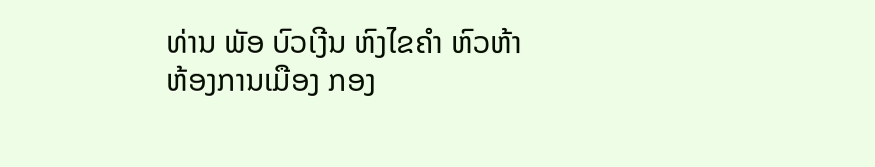ທ່ານ ພັອ ບົວເງີນ ຫົງໄຂຄຳ ຫົວຫ້າຫ້ອງການເມືອງ ກອງ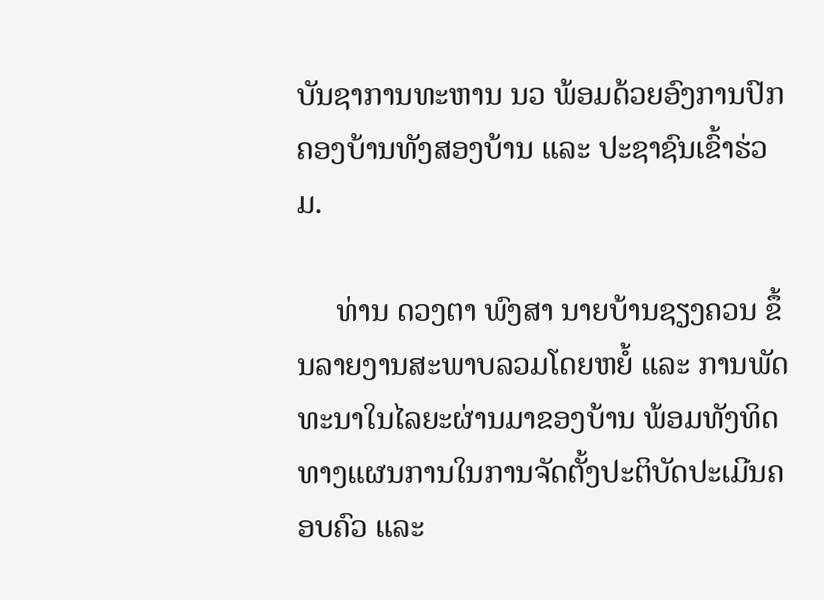ບັນຊາການທະຫານ ນວ ພ້ອມດ້ວຍອົງການປົກຄອງບ້ານທັງສອງບ້ານ ແລະ ປະຊາຊົນເຂົ້າຮ່ວມ.

     ທ່ານ ດວງຕາ ພົງສາ ນາຍບ້ານຊຽງຄວນ ຂຶ້ນລາຍງານສະພາບລວມໂດຍຫຍໍ້ ແລະ ການພັດທະນາໃນໄລຍະຜ່ານມາຂອງບ້ານ ພ້ອມທັງທິດທາງແຜນການໃນການຈັດຕັ້ງປະຕິບັດປະເມີນຄອບຄົວ ແລະ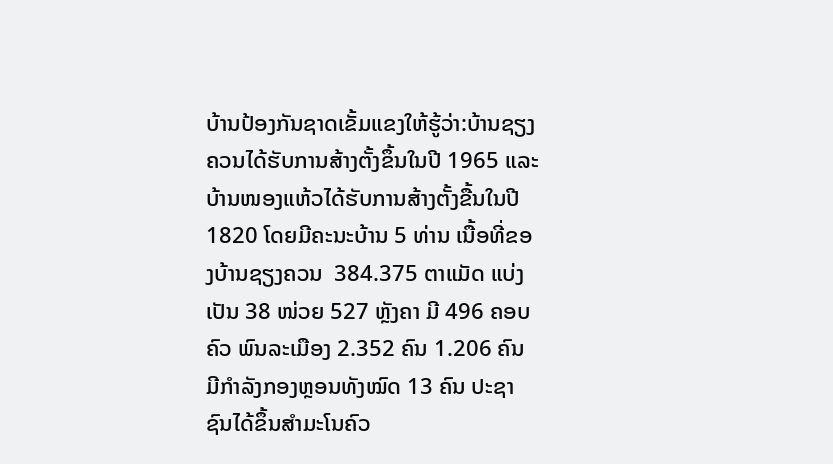ບ້ານປ້ອງກັນຊາດເຂັ້ມແຂງໃຫ້ຮູ້ວ່າ:ບ້ານຊຽງຄວນໄດ້ຮັບການສ້າງຕັ້ງຂຶ້ນໃນປີ 1965 ແລະ ບ້ານໜອງແຫ້ວໄດ້ຮັບການສ້າງຕັ້ງຂື້ນໃນປີ  1820 ໂດຍມີຄະນະບ້ານ 5 ທ່ານ ເນື້ອທີ່ຂອງບ້ານຊຽງຄວນ  384.375 ຕາແມັດ ແບ່ງເປັນ 38 ໜ່ວຍ 527 ຫຼັງຄາ ມີ 496 ຄອບຄົວ ພົນລະເມືອງ 2.352 ຄົນ 1.206 ຄົນ ມີກຳລັງກອງຫຼອນທັງໝົດ 13 ຄົນ ປະຊາຊົນໄດ້ຂຶ້ນສຳມະໂນຄົວ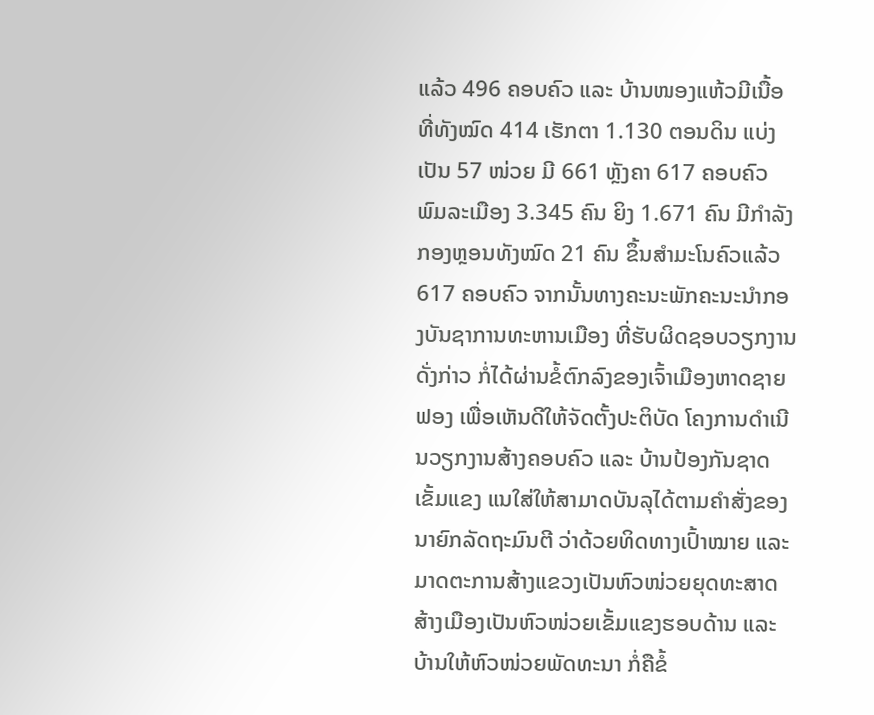ແລ້ວ 496 ຄອບຄົວ ແລະ ບ້ານໜອງແຫ້ວມີເນື້ອທີ່ທັງໝົດ 414 ເຮັກຕາ 1.130 ຕອນດິນ ແບ່ງເປັນ 57 ໜ່ວຍ ມີ 661 ຫຼັງຄາ 617 ຄອບຄົວ ພົມລະເມືອງ 3.345 ຄົນ ຍິງ 1.671 ຄົນ ມີກຳລັງກອງຫຼອນທັງໝົດ 21 ຄົນ ຂຶ້ນສຳມະໂນຄົວແລ້ວ 617 ຄອບຄົວ ຈາກນັ້ນທາງຄະນະພັກຄະນະນຳກອງບັນຊາການທະຫານເມືອງ ທີ່ຮັບຜິດຊອບວຽກງານດັ່ງກ່າວ ກໍ່ໄດ້ຜ່ານຂໍ້ຕົກລົງຂອງເຈົ້າເມືອງຫາດຊາຍຟອງ ເພື່ອເຫັນດີໃຫ້ຈັດຕັ້ງປະຕິບັດ ໂຄງການດຳເນີນວຽກງານສ້າງຄອບຄົວ ແລະ ບ້ານປ້ອງກັນຊາດເຂັ້ມແຂງ ແນໃສ່ໃຫ້ສາມາດບັນລຸໄດ້ຕາມຄໍາສັ່ງຂອງນາຍົກລັດຖະມົນຕີ ວ່າດ້ວຍທິດທາງເປົ້າໝາຍ ແລະ ມາດຕະການສ້າງແຂວງເປັນຫົວໜ່ວຍຍຸດທະສາດ ສ້າງເມືອງເປັນຫົວໜ່ວຍເຂັ້ມແຂງຮອບດ້ານ ແລະ ບ້ານໃຫ້ຫົວໜ່ວຍພັດທະນາ ກໍ່ຄືຂໍ້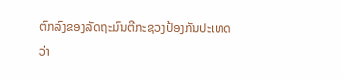ຕົກລົງຂອງລັດຖະມົນຕີກະຊວງປ້ອງກັນປະເທດ ວ່າ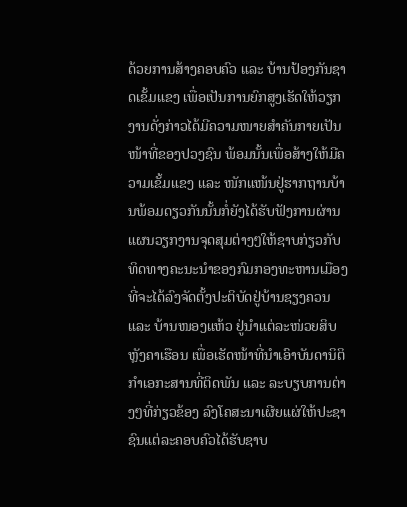ດ້ວຍການສ້າງຄອບຄົວ ແລະ ບ້ານປ້ອງກັນຊາດເຂັ້ມແຂງ ເພື່ອເປັນການຍົກສູງເຮັດໃຫ້ວຽກງານດັ່ງກ່າວໄດ້ມີຄວາມໜາຍສຳຄັນກາຍເປັນໜ້າທີ່ຂອງປວງຊົນ ພ້ອມນັ້ນເພື່ອສ້າງໃຫ້ມີຄວາມເຂັ້ມແຂງ ແລະ ໜັກແໜ້ນຢູ່ຮາກຖານບ້ານພ້ອມດຽວກັນນັ້ນກໍ່ຍັງໄດ້ຮັບຟັງການຜ່ານແຜນວຽກງານຈຸດສຸມຕ່າງໆໃຫ້ຊາບກ່ຽວກັບທິດທາງຄະນະນຳຂອງກົມກອງທະຫານເມືອງທີ່ຈະໄດ້ລົງຈັດຕັ້ງປະຕິບັດຢູ່ບ້ານຊຽງຄວນ ແລະ ບ້ານໜອງແຫ້ວ ຢູ່ນຳແຕ່ລະໜ່ວຍສິບຫຼັງຄາເຮືອນ ເພື່ອເຮັດໜ້າທີ່ນຳເອົາບັນດານິຕິກຳເອກະສານທີ່ຕິດພັນ ແລະ ລະບຽບການຕ່າງໆທີ່ກ່ຽວຂ້ອງ ລົງໂຄສະນາເຜີຍແຜ່ໃຫ້ປະຊາຊົນແຕ່ລະຄອບຄົວໄດ້ຮັບຊາບ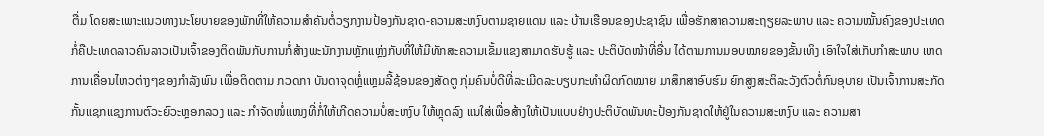ຕື່ມ ໂດຍສະເພາະແນວທາງນະໂຍບາຍຂອງພັກທີ່ໃຫ້ຄວາມສຳຄັນຕໍ່ວຽກງານປ້ອງກັນຊາດ-ຄວາມສະຫງົບຕາມຊາຍແດນ ແລະ ບ້ານເຮືອນຂອງປະຊາຊົນ ເພື່ອຮັກສາຄວາມສະຖຽຍລະພາບ ແລະ ຄວາມໝັ້ນຄົງຂອງປະເທດກໍ່ຄືປະເທດລາວຄົນລາວເປັນເຈົ້າຂອງຕິດພັນກັບການກໍ່ສ້າງພະນັກງານຫຼັກແຫຼ່ງກັບທີ່ໃຫ້ມີທັກສະຄວາມເຂັ້ມແຂງສາມາດຮັບຮູ້ ແລະ ປະຕິບັດໜ້າທີ່ອື່ນ ໄດ້ຕາມການມອບໝາຍຂອງຂັ້ນເທິງ ເອົາໃຈໃສ່ເກັບກຳສະພາບ ເຫດການເຄື່ອນໄຫວຕ່າງໆຂອງກຳລັງພົນ ເພື່ອຕິດຕາມ ກວດກາ ບັນດາຈຸດຫຼໍ່ແຫຼມລີ້ຊ້ອນຂອງສັດຕູ ກຸ່ມຄົນບໍ່ດີທີ່ລະເມີດລະບຽບກະທຳຜິດກົດໝາຍ ມາສຶກສາອົບຮົມ ຍົກສູງສະຕິລະວັງຕົວຕໍ່ກົນອຸບາຍ ເປັນເຈົ້າການສະກັດກັ້ນແຊກແຊງການຕົວະຍົວະຫຼອກລວງ ແລະ ກຳຈັດໜໍ່ແໜງທີ່ກໍ່ໃຫ້ເກີດຄວາມບໍ່ສະຫງົບ ໃຫ້ຫຼຸດລົງ ແນໃສ່ເພື່ອສ້າງໃຫ້ເປັນແບບຢ່າງປະຕິບັດພັນທະປ້ອງກັນຊາດໃຫ້ຢູ່ໃນຄວາມສະຫງົບ ແລະ ຄວາມສາ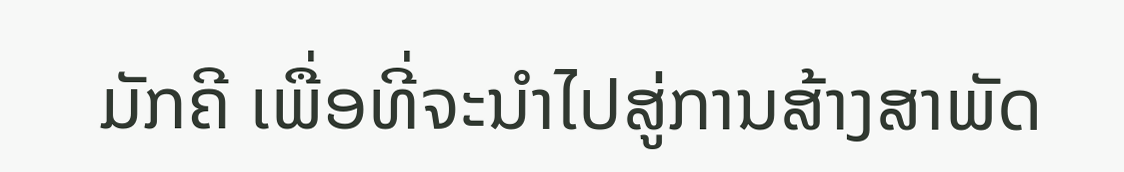ມັກຄີ ເພື່ອທີ່ຈະນຳໄປສູ່ການສ້າງສາພັດ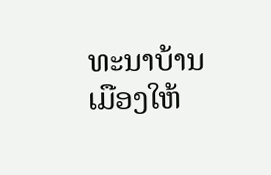ທະນາບ້ານເມືອງໃຫ້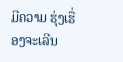ມີຄວາມ ຮຸ່ງເຮື່ອງຈະເລີນ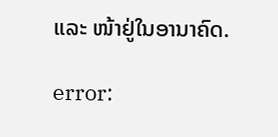ແລະ ໜ້າຢູ່ໃນອານາຄົດ.

error: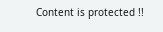Content is protected !!